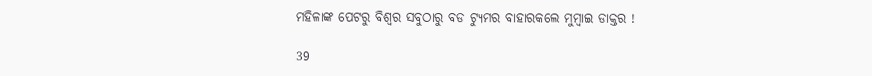ମହିଳାଙ୍କ ପେଟରୁ ବିଶ୍ୱର ସବୁଠାରୁ ବଡ ଟ୍ୟୁମର ବାହାରକଲେ ମୁମ୍ବାଇ ଡାକ୍ତର !

39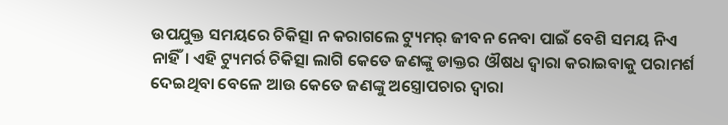ଉପଯୁକ୍ତ ସମୟରେ ଚିକିତ୍ସା ନ କରାଗଲେ ଟ୍ୟୁମର୍ ଜୀବନ ନେବା ପାଇଁ ବେଶି ସମୟ ନିଏ ନାହିଁ। ଏହି ଟ୍ୟୁମର୍ର ଚିକିତ୍ସା ଲାଗି କେତେ ଜଣଙ୍କୁ ଡାକ୍ତର ଔଷଧ ଦ୍ୱାରା କରାଇବାକୁ ପରାମର୍ଶ ଦେଇଥିବା ବେଳେ ଆଉ କେତେ ଜଣଙ୍କୁ ଅସ୍ତ୍ରୋପଚାର ଦ୍ୱାରା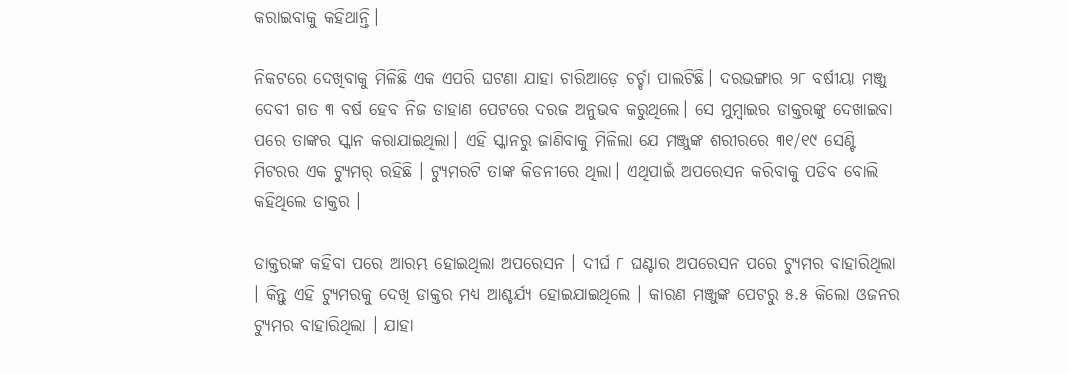କରାଇବାକୁ କହିଥାନ୍ତି।

ନିକଟରେ ଦେଖିବାକୁ ମିଳିଛି ଏକ ଏପରି ଘଟଣା ଯାହା ଚାରିଆଡ଼େ ଚର୍ଚ୍ଚା ପାଲଟିଛି। ଦରଭଙ୍ଗାର ୨୮ ବର୍ଷୀୟା ମଞ୍ଜୁ ଦେବୀ ଗତ ୩ ବର୍ଷ ହେବ ନିଜ ଡାହାଣ ପେଟରେ ଦରଜ ଅନୁଭବ କରୁଥିଲେ। ସେ ମୁମ୍ବାଇର ଡାକ୍ତରଙ୍କୁ ଦେଖାଇବା ପରେ ତାଙ୍କର ସ୍କାନ କରାଯାଇଥିଲା। ଏହି ସ୍କାନରୁ ଜାଣିବାକୁ ମିଳିଲା ଯେ ମଞ୍ଜୁଙ୍କ ଶରୀରରେ ୩୧/୧୯ ସେଣ୍ଟି ମିଟରର ଏକ ଟ୍ୟୁମର୍ ରହିଛି । ଟ୍ୟୁମରଟି ତାଙ୍କ କିଡନୀରେ ଥିଲା। ଏଥିପାଇଁ ଅପରେସନ କରିବାକୁ ପଡିବ ବୋଲି କହିଥିଲେ ଡାକ୍ତର ।

ଡାକ୍ତରଙ୍କ କହିବା ପରେ ଆରମ୍ଭ ହୋଇଥିଲା ଅପରେସନ । ଦୀର୍ଘ ୮ ଘଣ୍ଟାର ଅପରେସନ ପରେ ଟ୍ୟୁମର ବାହାରିଥିଲା । କିନ୍ତୁ ଏହି ଟ୍ୟୁମରକୁ ଦେଖି ଡାକ୍ତର ମଧ୍ୟ ଆଶ୍ଚର୍ଯ୍ୟ ହୋଇଯାଇଥିଲେ । କାରଣ ମଞ୍ଜୁଙ୍କ ପେଟରୁ ୫.୫ କିଲୋ ଓଜନର ଟ୍ୟୁମର ବାହାରିଥିଲା । ଯାହା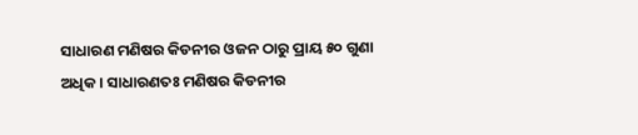ସାଧାରଣ ମଣିଷର କିଡନୀର ଓଜନ ଠାରୁ ପ୍ରାୟ ୫୦ ଗୁଣା ଅଧିକ । ସାଧାରଣତଃ ମଣିଷର କିଡନୀର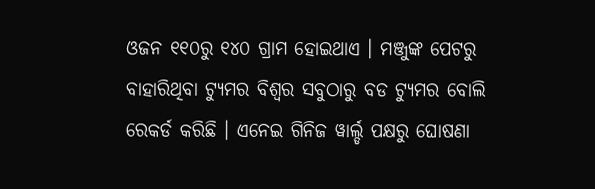ଓଜନ ୧୧୦ରୁ ୧୪୦ ଗ୍ରାମ ହୋଇଥାଏ । ମଞ୍ଜୁଙ୍କ ପେଟରୁ ବାହାରିଥିବା ଟ୍ୟୁମର ବିଶ୍ୱର ସବୁଠାରୁ ବଡ ଟ୍ୟୁମର ବୋଲି ରେକର୍ଡ କରିଛି । ଏନେଇ ଗିନିଜ ୱାର୍ଲ୍ଡ ପକ୍ଷରୁ ଘୋଷଣା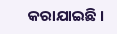କରାଯାଇଛି ।